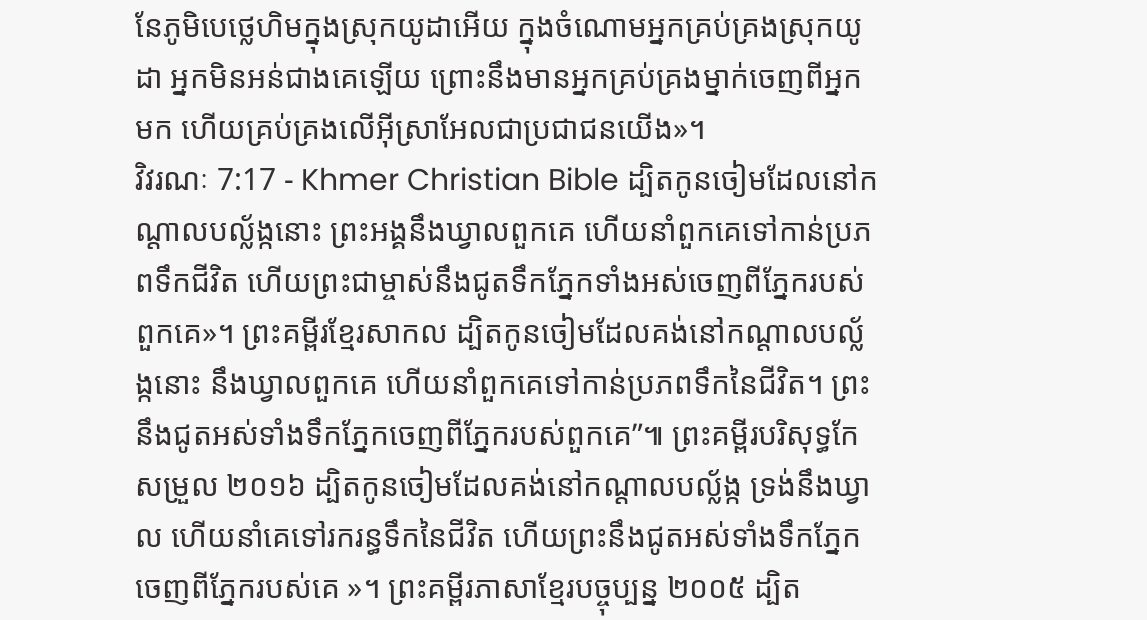នែភូមិបេថ្លេហិមក្នុងស្រុកយូដាអើយ ក្នុងចំណោមអ្នកគ្រប់គ្រងស្រុកយូដា អ្នកមិនអន់ជាងគេឡើយ ព្រោះនឹងមានអ្នកគ្រប់គ្រងម្នាក់ចេញពីអ្នកមក ហើយគ្រប់គ្រងលើអ៊ីស្រាអែលជាប្រជាជនយើង»។
វិវរណៈ 7:17 - Khmer Christian Bible ដ្បិតកូនចៀមដែលនៅកណ្ដាលបល្ល័ង្កនោះ ព្រះអង្គនឹងឃ្វាលពួកគេ ហើយនាំពួកគេទៅកាន់ប្រភពទឹកជីវិត ហើយព្រះជាម្ចាស់នឹងជូតទឹកភ្នែកទាំងអស់ចេញពីភ្នែករបស់ពួកគេ»។ ព្រះគម្ពីរខ្មែរសាកល ដ្បិតកូនចៀមដែលគង់នៅកណ្ដាលបល្ល័ង្កនោះ នឹងឃ្វាលពួកគេ ហើយនាំពួកគេទៅកាន់ប្រភពទឹកនៃជីវិត។ ព្រះនឹងជូតអស់ទាំងទឹកភ្នែកចេញពីភ្នែករបស់ពួកគេ”៕ ព្រះគម្ពីរបរិសុទ្ធកែសម្រួល ២០១៦ ដ្បិតកូនចៀមដែលគង់នៅកណ្ដាលបល្ល័ង្ក ទ្រង់នឹងឃ្វាល ហើយនាំគេទៅរករន្ធទឹកនៃជីវិត ហើយព្រះនឹងជូតអស់ទាំងទឹកភ្នែកចេញពីភ្នែករបស់គេ »។ ព្រះគម្ពីរភាសាខ្មែរបច្ចុប្បន្ន ២០០៥ ដ្បិត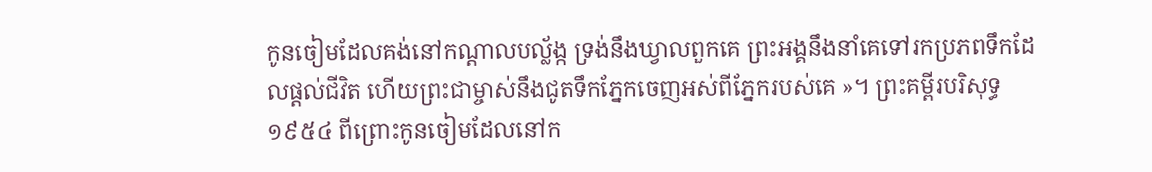កូនចៀមដែលគង់នៅកណ្ដាលបល្ល័ង្ក ទ្រង់នឹងឃ្វាលពួកគេ ព្រះអង្គនឹងនាំគេទៅរកប្រភពទឹកដែលផ្ដល់ជីវិត ហើយព្រះជាម្ចាស់នឹងជូតទឹកភ្នែកចេញអស់ពីភ្នែករបស់គេ »។ ព្រះគម្ពីរបរិសុទ្ធ ១៩៥៤ ពីព្រោះកូនចៀមដែលនៅក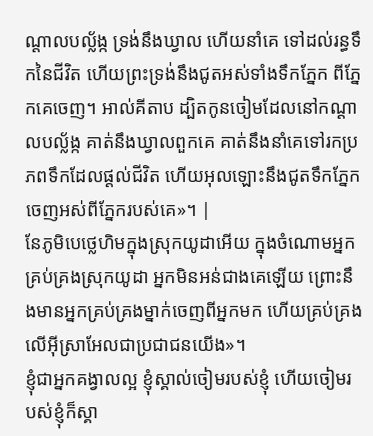ណ្តាលបល្ល័ង្ក ទ្រង់នឹងឃ្វាល ហើយនាំគេ ទៅដល់រន្ធទឹកនៃជីវិត ហើយព្រះទ្រង់នឹងជូតអស់ទាំងទឹកភ្នែក ពីភ្នែកគេចេញ។ អាល់គីតាប ដ្បិតកូនចៀមដែលនៅកណ្ដាលបល្ល័ង្ក គាត់នឹងឃ្វាលពួកគេ គាត់នឹងនាំគេទៅរកប្រភពទឹកដែលផ្ដល់ជីវិត ហើយអុលឡោះនឹងជូតទឹកភ្នែកចេញអស់ពីភ្នែករបស់គេ»។ |
នែភូមិបេថ្លេហិមក្នុងស្រុកយូដាអើយ ក្នុងចំណោមអ្នកគ្រប់គ្រងស្រុកយូដា អ្នកមិនអន់ជាងគេឡើយ ព្រោះនឹងមានអ្នកគ្រប់គ្រងម្នាក់ចេញពីអ្នកមក ហើយគ្រប់គ្រងលើអ៊ីស្រាអែលជាប្រជាជនយើង»។
ខ្ញុំជាអ្នកគង្វាលល្អ ខ្ញុំស្គាល់ចៀមរបស់ខ្ញុំ ហើយចៀមរបស់ខ្ញុំក៏ស្គា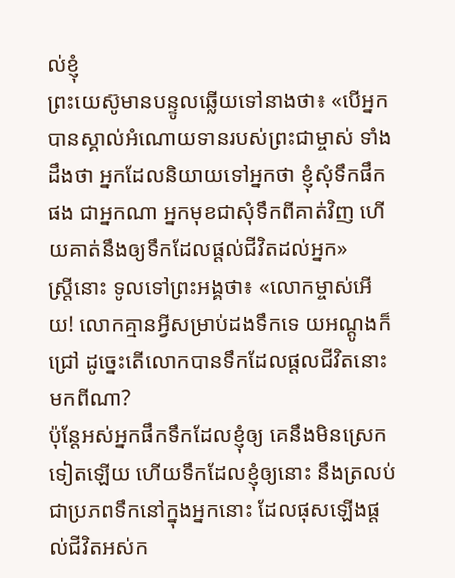ល់ខ្ញុំ
ព្រះយេស៊ូមានបន្ទូលឆ្លើយទៅនាងថា៖ «បើអ្នកបានស្គាល់អំណោយទានរបស់ព្រះជាម្ចាស់ ទាំងដឹងថា អ្នកដែលនិយាយទៅអ្នកថា ខ្ញុំសុំទឹកផឹកផង ជាអ្នកណា អ្នកមុខជាសុំទឹកពីគាត់វិញ ហើយគាត់នឹងឲ្យទឹកដែលផ្ដល់ជីវិតដល់អ្នក»
ស្ត្រីនោះ ទូលទៅព្រះអង្គថា៖ «លោកម្ចាស់អើយ! លោកគ្មានអ្វីសម្រាប់ដងទឹកទេ យអណ្តូងក៏ជ្រៅ ដូច្នេះតើលោកបានទឹកដែលផ្ដលជីវិតនោះមកពីណា?
ប៉ុន្ដែអស់អ្នកផឹកទឹកដែលខ្ញុំឲ្យ គេនឹងមិនស្រេកទៀតឡើយ ហើយទឹកដែលខ្ញុំឲ្យនោះ នឹងត្រលប់ជាប្រភពទឹកនៅក្នុងអ្នកនោះ ដែលផុសឡើងផ្ដល់ជីវិតអស់ក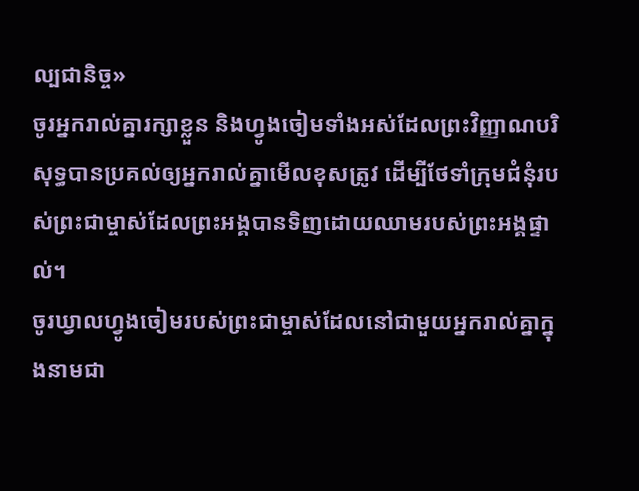ល្បជានិច្ច»
ចូរអ្នករាល់គ្នារក្សាខ្លួន និងហ្វូងចៀមទាំងអស់ដែលព្រះវិញ្ញាណបរិសុទ្ធបានប្រគល់ឲ្យអ្នករាល់គ្នាមើលខុសត្រូវ ដើម្បីថែទាំក្រុមជំនុំរបស់ព្រះជាម្ចាស់ដែលព្រះអង្គបានទិញដោយឈាមរបស់ព្រះអង្គផ្ទាល់។
ចូរឃ្វាលហ្វូងចៀមរបស់ព្រះជាម្ចាស់ដែលនៅជាមួយអ្នករាល់គ្នាក្នុងនាមជា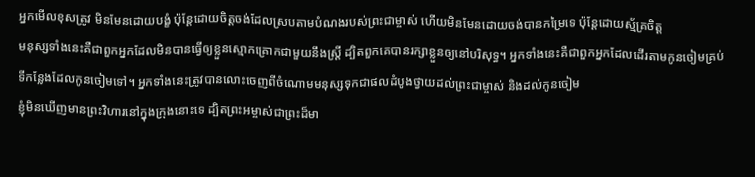អ្នកមើលខុសត្រូវ មិនមែនដោយបង្ខំ ប៉ុន្ដែដោយចិត្ដចង់ដែលស្របតាមបំណងរបស់ព្រះជាម្ចាស់ ហើយមិនមែនដោយចង់បានកម្រៃទេ ប៉ុន្ដែដោយស្ម័គ្រចិត្ដ
មនុស្សទាំងនេះគឺជាពួកអ្នកដែលមិនបានធ្វើឲ្យខ្លួនស្មោកគ្រោកជាមួយនឹងស្រ្ដី ដ្បិតពួកគេបានរក្សាខ្លួនឲ្យនៅបរិសុទ្ធ។ អ្នកទាំងនេះគឺជាពួកអ្នកដែលដើរតាមកូនចៀមគ្រប់ទីកន្លែងដែលកូនចៀមទៅ។ អ្នកទាំងនេះត្រូវបានលោះចេញពីចំណោមមនុស្សទុកជាផលដំបូងថ្វាយដល់ព្រះជាម្ចាស់ និងដល់កូនចៀម
ខ្ញុំមិនឃើញមានព្រះវិហារនៅក្នុងក្រុងនោះទេ ដ្បិតព្រះអម្ចាស់ជាព្រះដ៏មា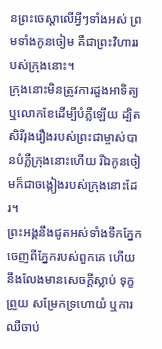នព្រះចេស្ដាលើអ្វីៗទាំងអស់ ព្រមទាំងកូនចៀម គឺជាព្រះវិហាររបស់ក្រុងនោះ។
ក្រុងនោះមិនត្រូវការដួងអាទិត្យ ឬលោកខែដើម្បីបំភ្លឺឡើយ ដ្បិតសិរីរុងរឿងរបស់ព្រះជាម្ចាស់បានបំភ្លឺក្រុងនោះហើយ រីឯកូនចៀមក៏ជាចង្កៀងរបស់ក្រុងនោះដែរ។
ព្រះអង្គនឹងជូតអស់ទាំងទឹកភ្នែកចេញពីភ្នែករបស់ពួកគេ ហើយនឹងលែងមានសេចក្ដីស្លាប់ ទុក្ខព្រួយ សម្រែកទ្រហោយំ ឬការឈឺចាប់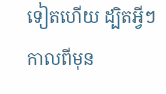ទៀតហើយ ដ្បិតអ្វីៗកាលពីមុន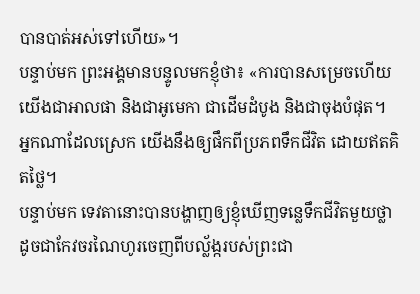បានបាត់អស់ទៅហើយ»។
បន្ទាប់មក ព្រះអង្គមានបន្ទូលមកខ្ញុំថា៖ «ការបានសម្រេចហើយ យើងជាអាលផា និងជាអូមេកា ជាដើមដំបូង និងជាចុងបំផុត។ អ្នកណាដែលស្រេក យើងនឹងឲ្យផឹកពីប្រភពទឹកជីវិត ដោយឥតគិតថ្លៃ។
បន្ទាប់មក ទេវតានោះបានបង្ហាញឲ្យខ្ញុំឃើញទន្លេទឹកជីវិតមួយថ្លាដូចជាកែវចរណៃហូរចេញពីបល្ល័ង្ករបស់ព្រះជា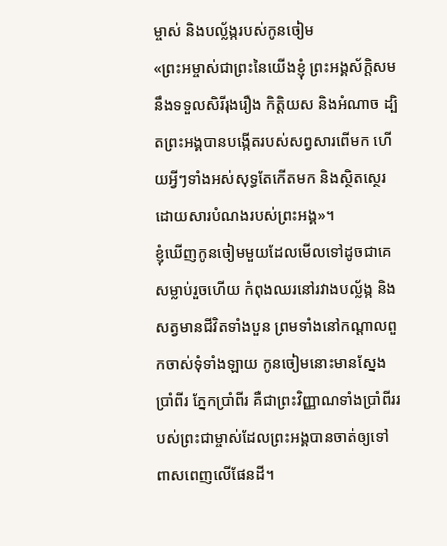ម្ចាស់ និងបល្ល័ង្ករបស់កូនចៀម
«ព្រះអម្ចាស់ជាព្រះនៃយើងខ្ញុំ ព្រះអង្គស័ក្ដិសមនឹងទទួលសិរីរុងរឿង កិត្ដិយស និងអំណាច ដ្បិតព្រះអង្គបានបង្កើតរបស់សព្វសារពើមក ហើយអ្វីៗទាំងអស់សុទ្ធតែកើតមក និងស្ថិតស្ថេរដោយសារបំណងរបស់ព្រះអង្គ»។
ខ្ញុំឃើញកូនចៀមមួយដែលមើលទៅដូចជាគេសម្លាប់រួចហើយ កំពុងឈរនៅរវាងបល្ល័ង្ក និងសត្វមានជីវិតទាំងបួន ព្រមទាំងនៅកណ្ដាលពួកចាស់ទុំទាំងឡាយ កូនចៀមនោះមានស្នែងប្រាំពីរ ភ្នែកប្រាំពីរ គឺជាព្រះវិញ្ញាណទាំងប្រាំពីររបស់ព្រះជាម្ចាស់ដែលព្រះអង្គបានចាត់ឲ្យទៅពាសពេញលើផែនដី។